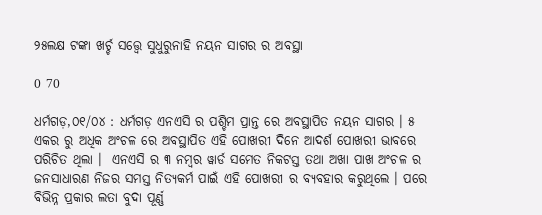୨୫ଲକ୍ଷ ଟଙ୍କା ଖର୍ଚ୍ଚ ସତ୍ତ୍ୱେ ସୁଧୁରୁନାହି ନୟନ ସାଗର ର ଅବସ୍ଥା

0 70

ଧର୍ମଗଡ଼,୦୧/୦୪ : ଧର୍ମଗଡ଼ ଏନଏସି ର ପଶ୍ଚିମ ପ୍ରାନ୍ତ ରେ ଅବସ୍ଥାପିତ ନୟନ ସାଗର । ୫ ଏକର ରୁ ଅଧିକ ଅଂଚଳ ରେ ଅବସ୍ଥାପିତ ଏହି ପୋଖରୀ ଦିନେ ଆଦର୍ଶ ପୋଖରୀ ଭାବରେ ପରିଚିତ ଥିଲା ।  ଏନଏସି ର ୩ ନମ୍ବର ୱାର୍ଡ ସମେତ ନିକଟସ୍ତ ତଥା ଅଖା ପାଖ ଅଂଚଳ ର ଜନସାଧାରଣ ନିଜର ସମସ୍ତ ନିତ୍ୟକର୍ମ ପାଇଁ ଏହି ପୋଖରୀ ର ବ୍ୟବହାର କରୁଥିଲେ । ପରେ ବିଭିନ୍ନ ପ୍ରକାର ଲତା ବୁଦା ପୂର୍ଣ୍ଣ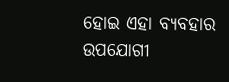ହୋଇ ଏହା ବ୍ୟବହାର ଉପଯୋଗୀ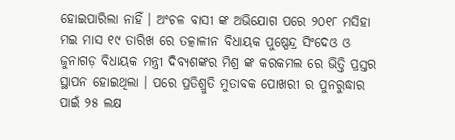ହୋଇପାରିଲା ନାହିଁ । ଅଂଚଳ ବାସୀ ଙ୍କ ଅଭିଯୋଗ ପରେ ୨୦୧୮ ମସିହା ମଇ ମାସ ୧୯ ତାରିଖ ରେ ତତ୍କାଳୀନ ବିଧାୟକ ପୁଷ୍ପେନ୍ଦ୍ର ସିଂଦେଓ ଓ ଜୁନାଗଡ଼ ବିଧାୟକ ମନ୍ତ୍ରୀ ଦିବ୍ୟଶଙ୍କର ମିଶ୍ର ଙ୍କ କରକମଲ ରେ ଭିତ୍ତି ପ୍ରସ୍ତର ସ୍ଥାପନ ହୋଇଥିଲା । ପରେ ପ୍ରତିଶ୍ରୁତି ମୁତାବକ ପୋଖରୀ ର ପୁନରୁଦ୍ଧାର ପାଇଁ ୨୫ ଲକ୍ଷ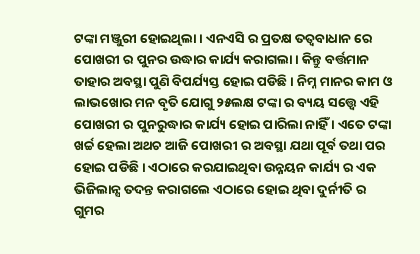ଟଙ୍କା ମଞ୍ଜୁରୀ ହୋଇଥିଲା । ଏନଏସି ର ପ୍ରତକ୍ଷ ତତ୍ୱବାଧାନ ରେ ପୋଖରୀ ର ପୁନର ଉଦ୍ଧାର କାର୍ଯ୍ୟ କରାଗଲା । କିନ୍ତୁ ବର୍ତ୍ତମାନ ତାହାର ଅବସ୍ଥା ପୁଣି ବିପର୍ଯ୍ୟସ୍ତ ହୋଇ ପଡିଛି । ନିମ୍ନ ମାନର କାମ ଓ ଲାଭଖୋର ମନ ବୃତି ଯୋଗୁ ୨୫ଲକ୍ଷ ଟଙ୍କା ର ବ୍ୟୟ ସତ୍ତ୍ୱେ ଏହି ପୋଖରୀ ର ପୁନରୁଦ୍ଧାର କାର୍ଯ୍ୟ ହୋଇ ପାରିଲା ନାହିଁ । ଏତେ ଟଙ୍କା ଖର୍ଚ୍ଚ ହେଲା ଅଥଚ ଆଜି ପୋଖରୀ ର ଅବସ୍ଥା ଯଥା ପୂର୍ବ ତଥା ପର ହୋଇ ପଡିଛି । ଏଠାରେ କରଯାଇଥିବା ଉନ୍ନୟନ କାର୍ଯ୍ୟ ର ଏକ ଭିଜିଲାନ୍ସ ତଦନ୍ତ କରାଗଲେ ଏଠାରେ ହୋଇ ଥିବା ଦୁର୍ନୀତି ର ଗୁମର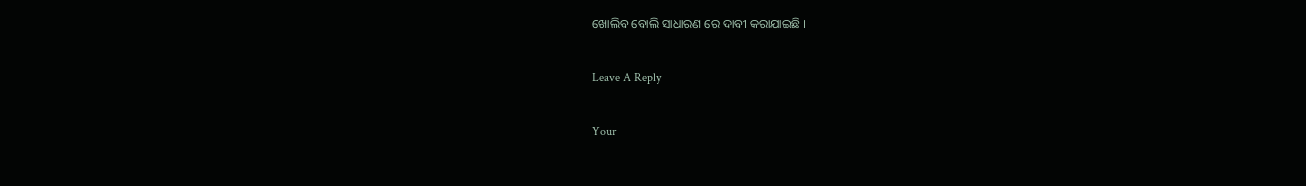ଖୋଲିବ ବୋଲି ସାଧାରଣ ରେ ଦାବୀ କରାଯାଇଛି ।

Leave A Reply

Your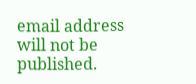email address will not be published.